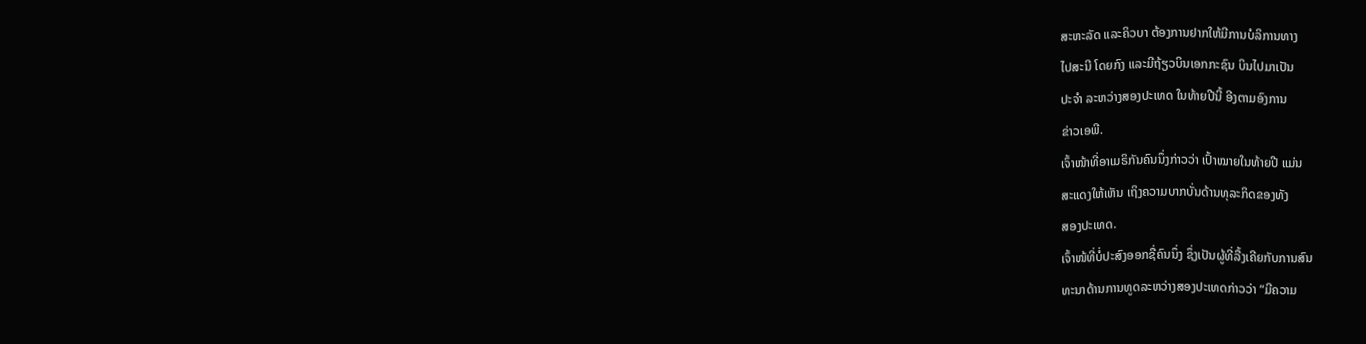ສະຫະລັດ ແລະຄິວບາ ຕ້ອງການຢາກໃຫ້ມີການບໍລິການທາງ
ໄປສະນີ ໂດຍກົງ ແລະມີຖ້ຽວບິນເອກກະຊົນ ບິນໄປມາເປັນ
ປະຈຳ ລະຫວ່າງສອງປະເທດ ໃນທ້າຍປີນີ້ ອີງຕາມອົງການ
ຂ່າວເອພີ.
ເຈົ້າໜ້າທີ່ອາເມຣິກັນຄົນນຶ່ງກ່າວວ່າ ເປົ້າໝາຍໃນທ້າຍປີ ແມ່ນ
ສະແດງໃຫ້ເຫັນ ເຖິງຄວາມບາກບັ່ນດ້ານທຸລະກິດຂອງທັງ
ສອງປະເທດ.
ເຈົ້າໜ້ທີ່ບໍ່ປະສົງອອກຊື່ຄົນນຶ່ງ ຊຶ່ງເປັນຜູ້ທີ່ລື້ງເຄີຍກັບການສົນ
ທະນາດ້ານການທູດລະຫວ່າງສອງປະເທດກ່າວວ່າ “ມີຄວາມ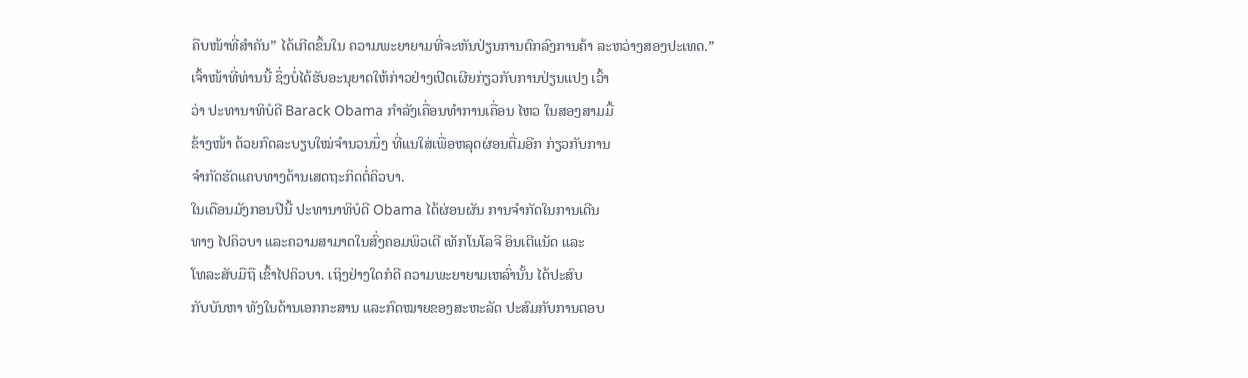ຄືບໜ້າທີ່ສຳຄັນ” ໄດ້ເກີດຂຶ້ນໃນ ຄວາມພະຍາຍາມທີ່ຈະຫັນປ່ຽນການຕົກລົງການຄ້າ ລະຫວ່າງສອງປະເທດ.”
ເຈົ້າໜ້າທີ່ທ່ານນີ້ ຊຶ່ງບໍ່ໄດ້ຮັບອະນຸຍາດໃຫ້ກ່າວຢ່າງເປີດເຜີຍກ່ຽວກັບການປ່ຽນແປງ ເວົ້າ
ວ່າ ປະທານາທິບໍດີ Barack Obama ກຳລັງເຄື່ອນທຳການເຄື່ອນ ໄຫວ ໃນສອງສາມມື້
ຂ້າງໜ້າ ດ້ວຍກົດລະບຽບໃໝ່ຈຳນວນນຶ່ງ ທີ່ແນໃສ່ເພື່ອຫລຸດຜ່ອນຕື່ມອີກ ກ່ຽວກັບການ
ຈຳກັດຮັດແຄບທາງດ້ານເສດຖະກິດຕໍ່ຄິວບາ.
ໃນເດືອນມັງກອນປີນີ້ ປະທານາທິບໍດີ Obama ໄດ້ຜ່ອນຜັນ ການຈຳກັດໃນການເດີນ
ທາງ ໄປຄິວບາ ແລະຄວາມສາມາດໃນສົ່ງຄອມພິວເຕີ ເທັກໂນໂລຈີ ອິນເຕີແນັດ ແລະ
ໂທລະສັບມືຖື ເຂົ້າໄປຄິວບາ. ເຖິງຢ່າງໃດກໍດີ ຄວາມພະຍາຍາມເຫລົ່ານັ້ນ ໄດ້ປະສົບ
ກັບບັນຫາ ທັງໃນດ້ານເອກກະສານ ແລະກົດໝາຍຂອງສະຫະລັດ ປະສົມກັບການຕອບ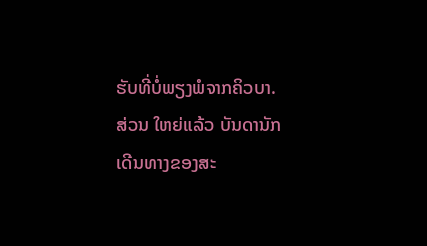ຮັບທີ່ບໍ່ພຽງພໍຈາກຄິວບາ.
ສ່ວນ ໃຫຍ່ແລ້ວ ບັນດານັກເດີນທາງຂອງສະ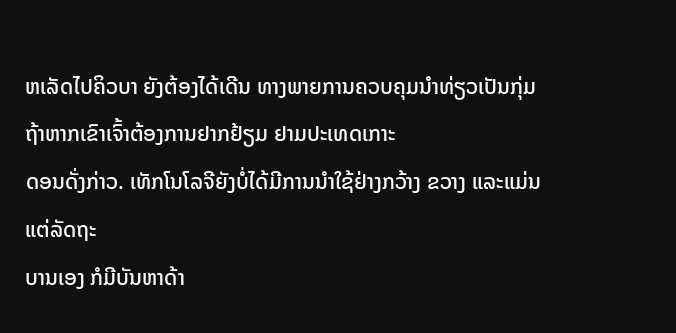ຫເລັດໄປຄິວບາ ຍັງຕ້ອງໄດ້ເດີນ ທາງພາຍການຄວບຄຸມນຳທ່ຽວເປັນກຸ່ມ ຖ້າຫາກເຂົາເຈົ້າຕ້ອງການຢາກຢ້ຽມ ຢາມປະເທດເກາະ
ດອນດັ່ງກ່າວ. ເທັກໂນໂລຈີຍັງບໍ່ໄດ້ມີການນຳໃຊ້ຢ່າງກວ້າງ ຂວາງ ແລະແມ່ນແຕ່ລັດຖະ
ບານເອງ ກໍມີບັນຫາດ້າ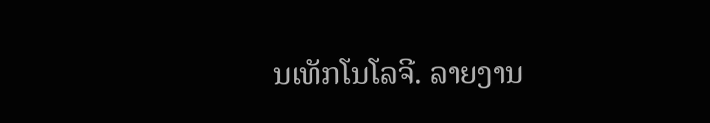ນເທັກໂນໂລຈີ. ລາຍງານ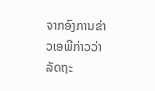ຈາກອົງການຂ່າວເອພີກ່າວວ່າ ລັດຖະ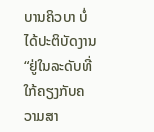ບານຄິວບາ ບໍ່ໄດ້ປະຕິບັດງານ “ຢູ່ໃນລະດັບທີ່ໃກ້ຄຽງກັບຄວາມສາ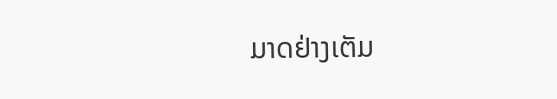ມາດຢ່າງເຕັມ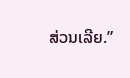ສ່ວນເລີຍ.”